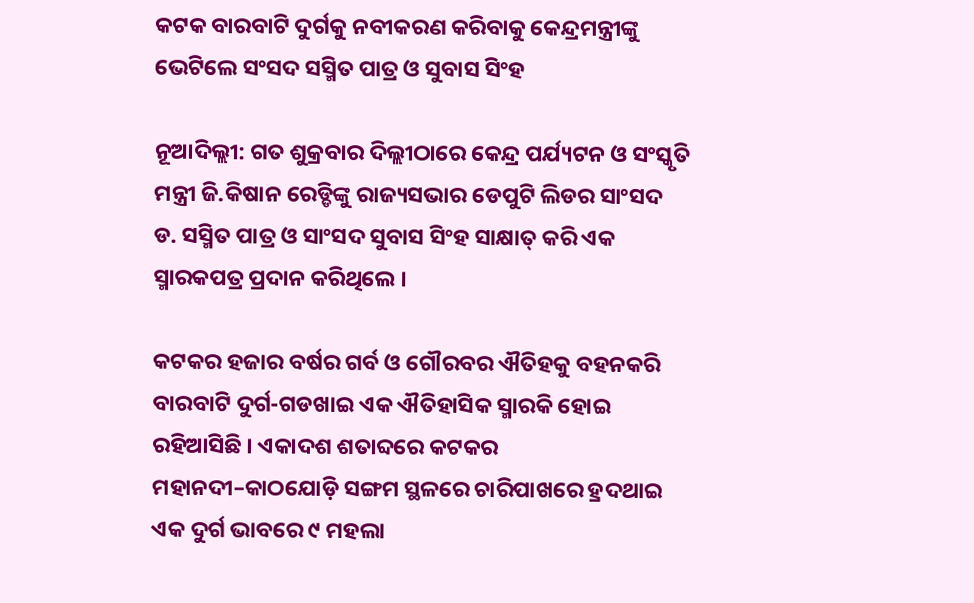କଟକ ବାରବାଟି ଦୁର୍ଗକୁ ନବୀକରଣ କରିବାକୁ କେନ୍ଦ୍ରମନ୍ତ୍ରୀଙ୍କୁ ଭେଟିଲେ ସଂସଦ ସସ୍ମିତ ପାତ୍ର ଓ ସୁବାସ ସିଂହ

ନୂଆଦିଲ୍ଲୀ: ଗତ ଶୁକ୍ରବାର ଦିଲ୍ଲୀଠାରେ କେନ୍ଦ୍ର ପର୍ଯ୍ୟଟନ ଓ ସଂସ୍କୃତି ମନ୍ତ୍ରୀ ଜି.କିଷାନ ରେଡ୍ଡିଙ୍କୁ ରାଜ୍ୟସଭାର ଡେପୁଟି ଲିଡର ସାଂସଦ ଡ. ସସ୍ମିତ ପାତ୍ର ଓ ସାଂସଦ ସୁବାସ ସିଂହ ସାକ୍ଷାତ୍ କରି ଏକ ସ୍ମାରକପତ୍ର ପ୍ରଦାନ କରିଥିଲେ ।

କଟକର ହଜାର ବର୍ଷର ଗର୍ବ ଓ ଗୌରବର ଐତିହକୁ ବହନକରି ବାରବାଟି ଦୁର୍ଗ-ଗଡଖାଇ ଏକ ଐତିହାସିକ ସ୍ମାରକି ହୋଇ ରହିଆସିଛି । ଏକାଦଶ ଶତାବ୍ଦରେ କଟକର ମହାନଦୀ–କାଠଯୋଡ଼ି ସଙ୍ଗମ ସ୍ଥଳରେ ଚାରିପାଖରେ ହ୍ରଦଥାଇ ଏକ ଦୁର୍ଗ ଭାବରେ ୯ ମହଲା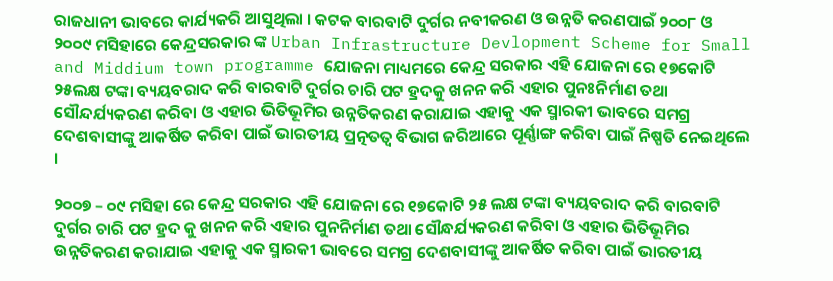ରାଜଧାନୀ ଭାବରେ କାର୍ଯ୍ୟକରି ଆସୁଥିଲା । କଟକ ବାରବାଟି ଦୁର୍ଗର ନବୀକରଣ ଓ ଉନ୍ନତି କରଣପାଇଁ ୨୦୦୮ ଓ ୨୦୦୯ ମସିହାରେ କେନ୍ଦ୍ରସରକାର ଙ୍କ Urban Infrastructure Devlopment Scheme for Small and Middium town programme ଯୋଜନା ମାଧ୍ୟମରେ କେନ୍ଦ୍ର ସରକାର ଏହି ଯୋଜନା ରେ ୧୭କୋଟି ୨୫ଲକ୍ଷ ଟଙ୍କା ବ୍ୟୟବରାଦ କରି ବାରବାଟି ଦୁର୍ଗର ଚାରି ପଟ ହ୍ରଦକୁ ଖନନ କରି ଏହାର ପୁନଃନିର୍ମାଣ ତଥା ସୌନ୍ଦର୍ଯ୍ୟକରଣ କରିବା ଓ ଏହାର ଭିତିଭୂମିର ଉନ୍ନତିକରଣ କରାଯାଇ ଏହାକୁ ଏକ ସ୍ମାରକୀ ଭାବରେ ସମଗ୍ର ଦେଶବାସୀଙ୍କୁ ଆକର୍ଷିତ କରିବା ପାଇଁ ଭାରତୀୟ ପ୍ରତ୍ନତତ୍ୱ ବିଭାଗ ଜରିଆରେ ପୂର୍ଣ୍ଣାଙ୍ଗ କରିବା ପାଇଁ ନିଷ୍ପତି ନେଇଥିଲେ ।

୨୦୦୭ – ୦୯ ମସିହା ରେ କେନ୍ଦ୍ର ସରକାର ଏହି ଯୋଜନା ରେ ୧୭କୋଟି ୨୫ ଲକ୍ଷ ଟଙ୍କା ବ୍ୟୟବରାଦ କରି ବାରବାଟି ଦୁର୍ଗର ଚାରି ପଟ ହ୍ରଦ କୁ ଖନନ କରି ଏହାର ପୁନନିର୍ମାଣ ତଥା ସୌନ୍ଧର୍ଯ୍ୟକରଣ କରିବା ଓ ଏହାର ଭିତିଭୂମିର ଉନ୍ନତିକରଣ କରାଯାଇ ଏହାକୁ ଏକ ସ୍ମାରକୀ ଭାବରେ ସମଗ୍ର ଦେଶବାସୀଙ୍କୁ ଆକର୍ଷିତ କରିବା ପାଇଁ ଭାରତୀୟ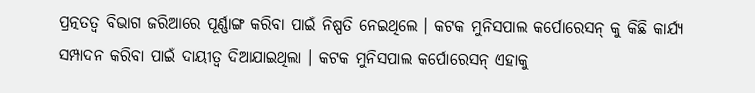ପ୍ରତ୍ନତତ୍ବ ବିଭାଗ ଜରିଆରେ ପୂର୍ଣ୍ଣାଙ୍ଗ କରିବା ପାଇଁ ନିଷ୍ପତି ନେଇଥିଲେ । କଟକ ମୁନିସପାଲ କର୍ପୋରେସନ୍ କୁ କିଛି କାର୍ଯ୍ୟ ସମ୍ପାଦନ କରିବା ପାଇଁ ଦାୟୀତ୍ବ ଦିଆଯାଇଥିଲା । କଟକ ମୁନିସପାଲ କର୍ପୋରେସନ୍ ଏହାକୁ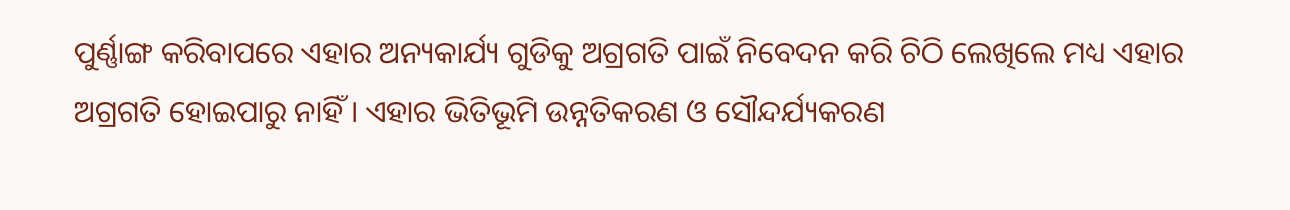ପୁର୍ଣ୍ଣାଙ୍ଗ କରିବାପରେ ଏହାର ଅନ୍ୟକାର୍ଯ୍ୟ ଗୁଡିକୁ ଅଗ୍ରଗତି ପାଇଁ ନିବେଦନ କରି ଚିଠି ଲେଖିଲେ ମଧ୍ୟ ଏହାର ଅଗ୍ରଗତି ହୋଇପାରୁ ନାହିଁ । ଏହାର ଭିତିଭୂମି ଉନ୍ନତିକରଣ ଓ ସୌନ୍ଦର୍ଯ୍ୟକରଣ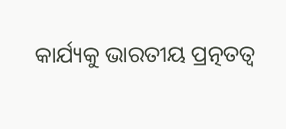କାର୍ଯ୍ୟକୁ ଭାରତୀୟ ପ୍ରତ୍ନତତ୍ୱ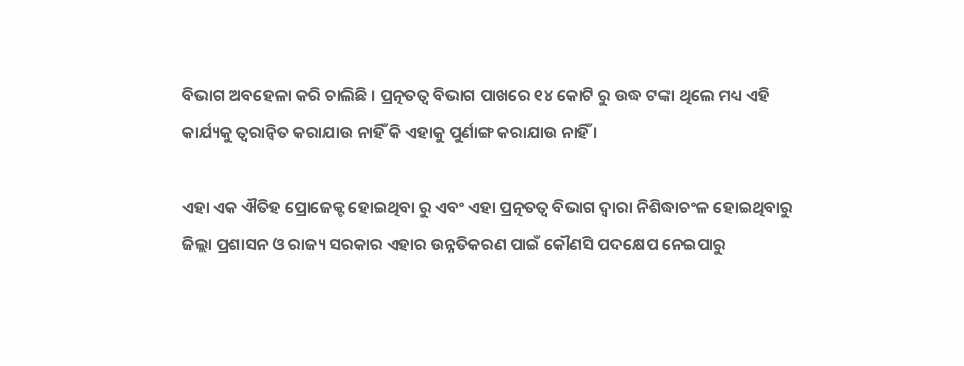ବିଭାଗ ଅବହେଳା କରି ଚାଲିଛି । ପ୍ରତ୍ନତତ୍ବ ବିଭାଗ ପାଖରେ ୧୪ କୋଟି ରୁ ଉଦ୍ଧ ଟଙ୍କା ଥିଲେ ମଧ୍ୟ ଏହି କାର୍ଯ୍ୟକୁ ତ୍ବରାନ୍ବିତ କରାଯାଉ ନାହିଁ କି ଏହାକୁ ପୁର୍ଣାଙ୍ଗ କରାଯାଉ ନାହିଁ ।

ଏହା ଏକ ଐତିହ ପ୍ରୋଜେକ୍ଟ ହୋଇଥିବା ରୁ ଏବଂ ଏହା ପ୍ରତ୍ନତତ୍ବ ବିଭାଗ ଦ୍ବାରା ନିଶିଦ୍ଧାଚଂଳ ହୋଇଥିବାରୁ ଜିଲ୍ଲା ପ୍ରଶାସନ ଓ ରାଜ୍ୟ ସରକାର ଏହାର ଉନ୍ନତିକରଣ ପାଇଁ କୌଣସି ପଦକ୍ଷେପ ନେଇପାରୁ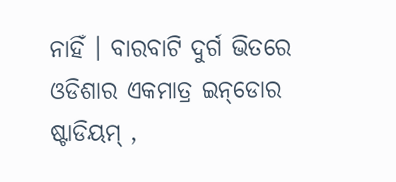ନାହିଁ । ବାରବାଟି ଦୁର୍ଗ ଭିତରେ ଓଡିଶାର ଏକମାତ୍ର ଇନ୍‌ଡୋର ଷ୍ଟାଡିୟମ୍ ,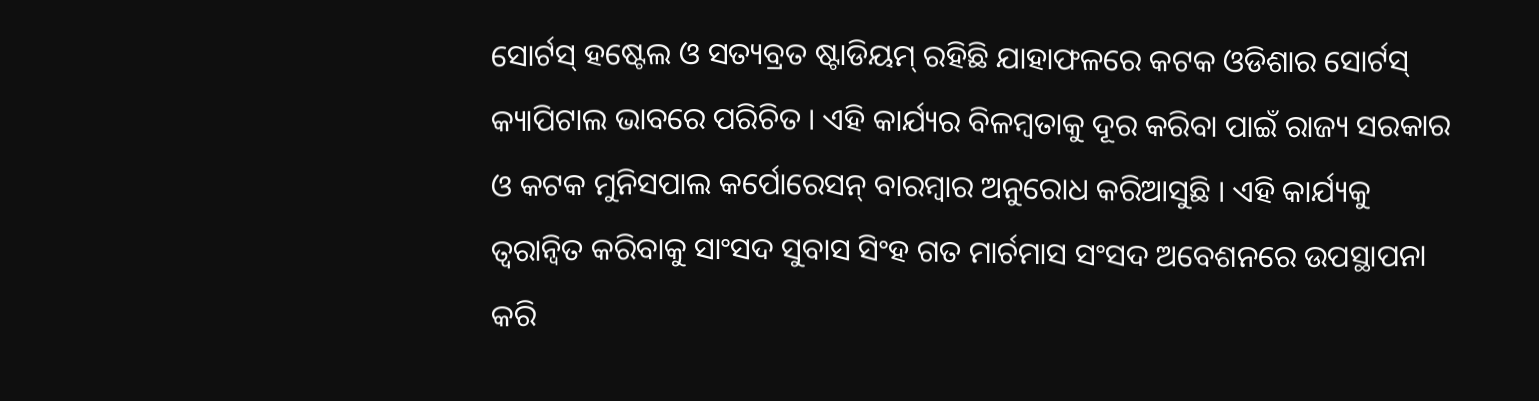ସୋର୍ଟସ୍‌ ହଷ୍ଟେଲ ଓ ସତ୍ୟବ୍ରତ ଷ୍ଟାଡିୟମ୍ ରହିଛି ଯାହାଫଳରେ କଟକ ଓଡିଶାର ସୋର୍ଟସ୍ କ୍ୟାପିଟାଲ ଭାବରେ ପରିଚିତ । ଏହି କାର୍ଯ୍ୟର ବିଳମ୍ବତାକୁ ଦୂର କରିବା ପାଇଁ ରାଜ୍ୟ ସରକାର ଓ କଟକ ମୁନିସପାଲ କର୍ପୋରେସନ୍ ବାରମ୍ବାର ଅନୁରୋଧ କରିଆସୁଛି । ଏହି କାର୍ଯ୍ୟକୁ ତ୍ବରାନ୍ବିତ କରିବାକୁ ସାଂସଦ ସୁବାସ ସିଂହ ଗତ ମାର୍ଚମାସ ସଂସଦ ଅବେଶନରେ ଉପସ୍ଥାପନା କରି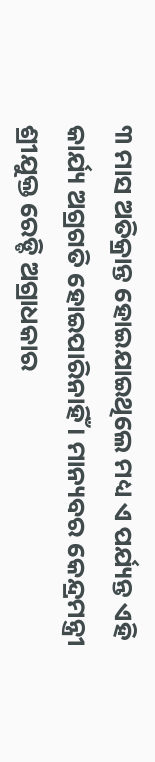୩ ମାସ ଅତିକ୍ରାନ୍ତ ହୋଇଯାଇଥିଲେ ମଧ୍ୟ ଏ ପର୍ଯ୍ୟନ୍ତ ଏହି କାର୍ଯ୍ୟ ଅଗ୍ରଗତି ହୋଇପାରିନାହିଁ । ମାନ୍ୟବର କେନ୍ଦ୍ରମନ୍ତ୍ରୀ ଶ୍ରୀଯୁକ୍ତ ରେଡ୍ଡି ଅଗ୍ରାଧକାର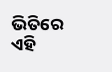ଭିତିରେ ଏହି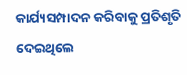କାର୍ଯ୍ୟସମ୍ପାଦନ କରିବାକୁ ପ୍ରତିଶୃତି ଦେଇଥିଲେ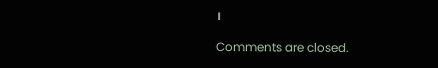।

Comments are closed.